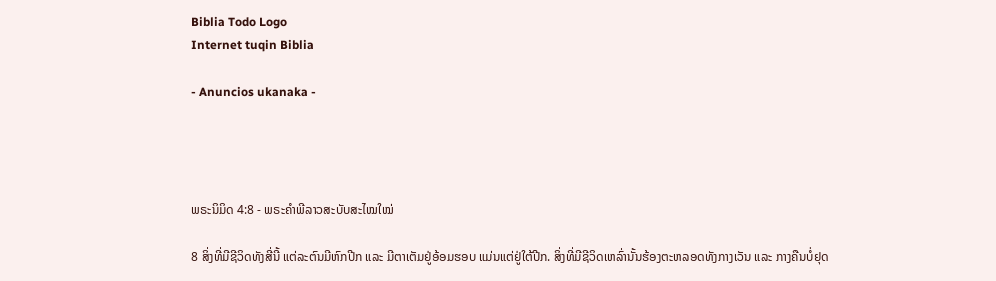Biblia Todo Logo
Internet tuqin Biblia

- Anuncios ukanaka -




ພຣະນິມິດ 4:8 - ພຣະຄຳພີລາວສະບັບສະໄໝໃໝ່

8 ສິ່ງທີ່ມີຊີວິດທັງສີ່ນີ້ ແຕ່ລະຕົນມີຫົກປີກ ແລະ ມີຕາເຕັມຢູ່ອ້ອມຮອບ ແມ່ນແຕ່ຢູ່ໃຕ້ປີກ. ສິ່ງທີ່ມີຊີວິດເຫລົ່ານັ້ນຮ້ອງຕະຫລອດທັງກາງເວັນ ແລະ ກາງຄືນບໍ່ຢຸດ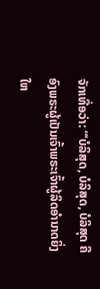ຈັກເທື່ອວ່າ: “‘ບໍລິສຸດ, ບໍລິສຸດ, ບໍລິສຸດ ຄືອົງພຣະຜູ້ເປັນເຈົ້າພຣະເຈົ້າຜູ້ລິດອຳນາດຍິ່ງໃຫ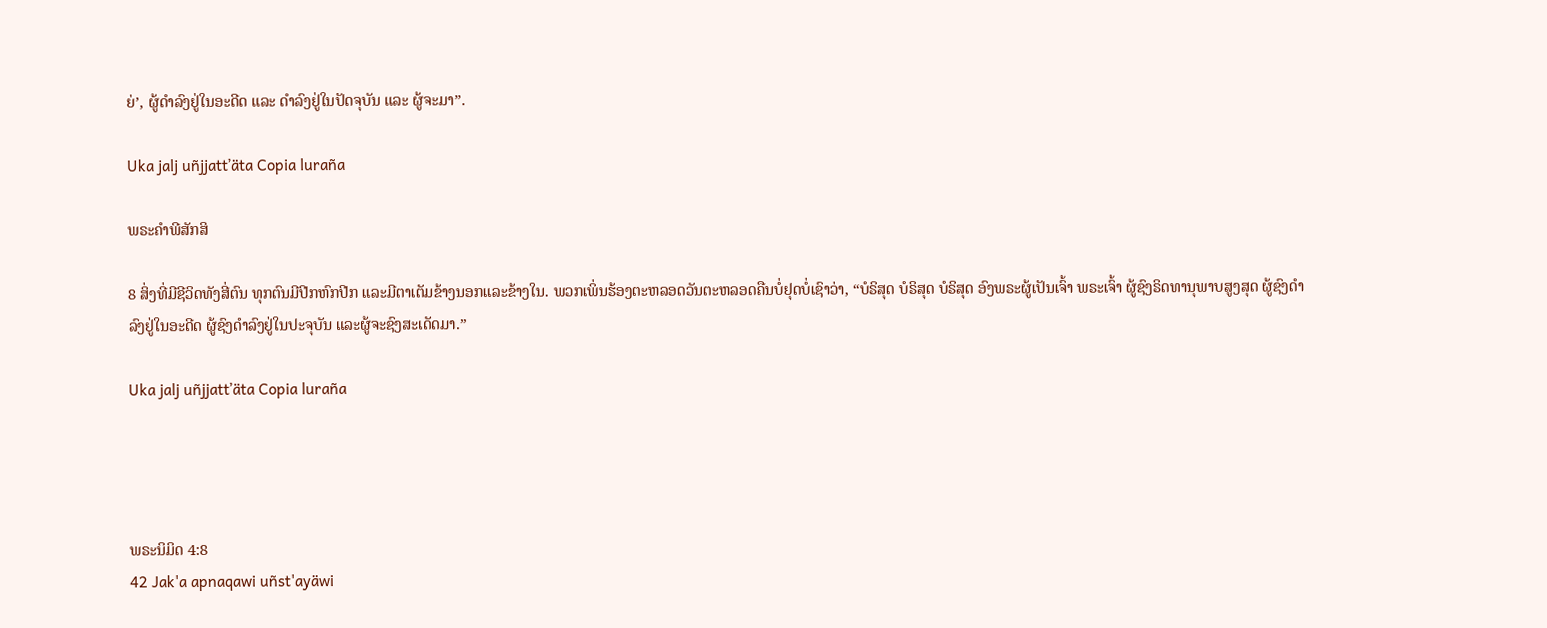ຍ່’, ຜູ້ດຳລົງຢູ່ໃນອະດີດ ແລະ ດຳລົງຢູ່ໃນປັດຈຸບັນ ແລະ ຜູ້ຈະມາ”.

Uka jalj uñjjattʼäta Copia luraña

ພຣະຄຳພີສັກສິ

8 ສິ່ງທີ່ມີຊີວິດທັງສີ່ຕົນ ທຸກຕົນມີປີກຫົກປີກ ແລະມີຕາເຕັມຂ້າງນອກແລະຂ້າງໃນ. ພວກເພິ່ນຮ້ອງຕະຫລອດວັນຕະຫລອດຄືນບໍ່ຢຸດບໍ່ເຊົາວ່າ, “ບໍຣິສຸດ ບໍຣິສຸດ ບໍຣິສຸດ ອົງພຣະຜູ້ເປັນເຈົ້າ ພຣະເຈົ້າ ຜູ້ຊົງຣິດທານຸພາບສູງສຸດ ຜູ້ຊົງດຳລົງຢູ່ໃນອະດີດ ຜູ້ຊົງດຳລົງຢູ່ໃນປະຈຸບັນ ແລະຜູ້ຈະຊົງສະເດັດມາ.”

Uka jalj uñjjattʼäta Copia luraña




ພຣະນິມິດ 4:8
42 Jak'a apnaqawi uñst'ayäwi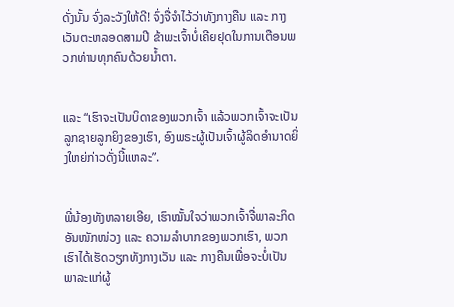ດັ່ງນັ້ນ ຈົ່ງລະວັງໃຫ້ດີ! ຈົ່ງຈື່ຈຳໄວ້ວ່າທັງກາງຄືນ ແລະ ກາງເວັນຕະຫລອດສາມປີ ຂ້າພະເຈົ້າບໍ່ເຄີຍຢຸດໃນການເຕືອນພວກທ່ານທຸກຄົນດ້ວຍນ້ຳຕາ.


ແລະ “ເຮົາຈະເປັນບິດາຂອງພວກເຈົ້າ ແລ້ວພວກເຈົ້າຈະເປັນລູກຊາຍລູກຍິງຂອງເຮົາ, ອົງພຣະຜູ້ເປັນເຈົ້າຜູ້ລິດອຳນາດຍິ່ງໃຫຍ່ກ່າວດັ່ງນີ້ແຫລະ”.


ພີ່ນ້ອງທັງຫລາຍເອີຍ, ເຮົາໝັ້ນໃຈວ່າພວກເຈົ້າຈື່ພາລະກິດອັນໜັກໜ່ວງ ແລະ ຄວາມລໍາບາກຂອງພວກເຮົາ, ພວກເຮົາໄດ້ເຮັດວຽກທັງກາງເວັນ ແລະ ກາງຄືນເພື່ອຈະບໍ່ເປັນພາລະແກ່ຜູ້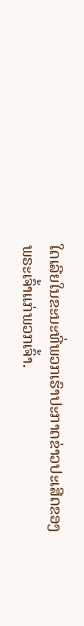ໃດເລີຍໃນຂະນະທີ່ພວກເຮົາປະກາດຂ່າວປະເສີດຂອງພຣະເຈົ້າແກ່ພວກເຈົ້າ.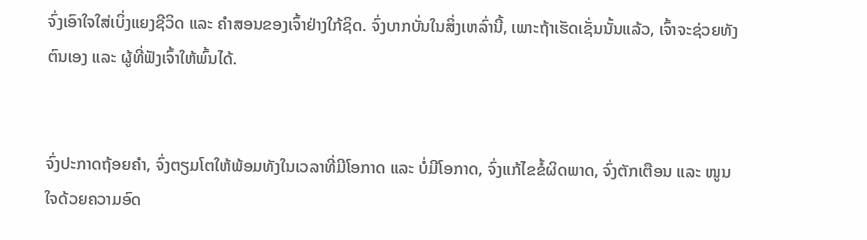ຈົ່ງເອົາໃຈໃສ່ເບິ່ງແຍງຊີວິດ ແລະ ຄຳສອນຂອງເຈົ້າຢ່າງໃກ້ຊິດ. ຈົ່ງບາກບັ່ນໃນສິ່ງເຫລົ່ານີ້, ເພາະຖ້າເຮັດເຊັ່ນນັ້ນແລ້ວ, ເຈົ້າຈະຊ່ວຍທັງຕົນເອງ ແລະ ຜູ້ທີ່ຟັງເຈົ້າໃຫ້ພົ້ນໄດ້.


ຈົ່ງປະກາດຖ້ອຍຄຳ, ຈົ່ງຕຽມໂຕໃຫ້ພ້ອມທັງໃນເວລາທີ່ມີໂອກາດ ແລະ ບໍ່ມີໂອກາດ, ຈົ່ງແກ້ໄຂຂໍ້ຜິດພາດ, ຈົ່ງຕັກເຕືອນ ແລະ ໜູນໃຈດ້ວຍຄວາມອົດ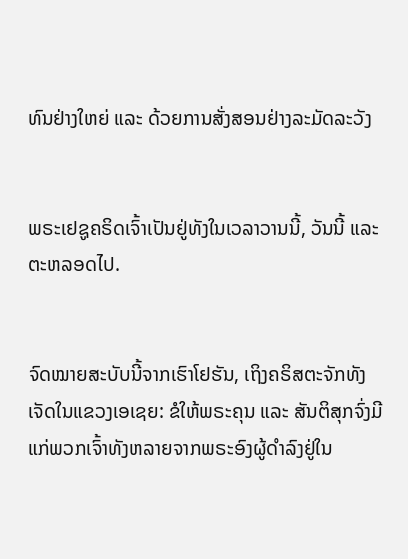ທົນຢ່າງໃຫຍ່ ແລະ ດ້ວຍການສັ່ງສອນຢ່າງລະມັດລະວັງ


ພຣະເຢຊູຄຣິດເຈົ້າເປັນຢູ່ທັງໃນເວລາວານນີ້, ວັນນີ້ ແລະ ຕະຫລອດໄປ.


ຈົດໝາຍສະບັບນີ້ຈາກເຮົາໂຢຮັນ, ເຖິງຄຣິສຕະຈັກທັງເຈັດໃນແຂວງເອເຊຍ: ຂໍໃຫ້ພຣະຄຸນ ແລະ ສັນຕິສຸກຈົ່ງມີແກ່ພວກເຈົ້າທັງຫລາຍຈາກພຣະອົງຜູ້ດຳລົງຢູ່ໃນ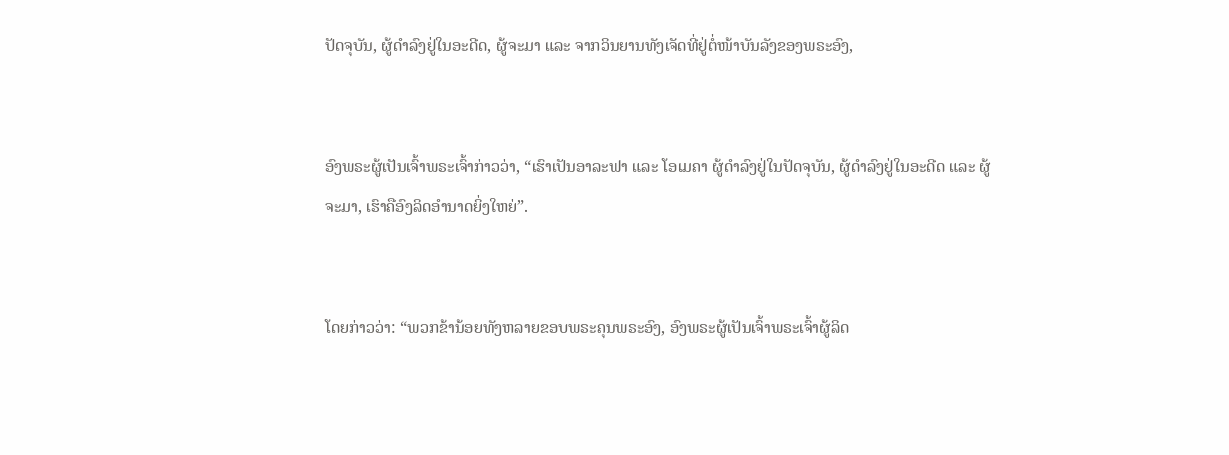ປັດຈຸບັນ, ຜູ້ດຳລົງຢູ່ໃນອະດີດ, ຜູ້ຈະມາ ແລະ ຈາກວິນຍານທັງເຈັດທີ່ຢູ່ຕໍ່ໜ້າບັນລັງຂອງພຣະອົງ,


ອົງພຣະຜູ້ເປັນເຈົ້າພຣະເຈົ້າກ່າວວ່າ, “ເຮົາເປັນອາລະຟາ ແລະ ໂອເມຄາ ຜູ້ດຳລົງຢູ່ໃນປັດຈຸບັນ, ຜູ້ດຳລົງຢູ່ໃນອະດີດ ແລະ ຜູ້ຈະມາ, ເຮົາຄືອົງລິດອຳນາດຍິ່ງໃຫຍ່”.


ໂດຍກ່າວວ່າ: “ພວກຂ້ານ້ອຍທັງຫລາຍຂອບພຣະຄຸນພຣະອົງ, ອົງພຣະຜູ້ເປັນເຈົ້າພຣະເຈົ້າຜູ້ລິດ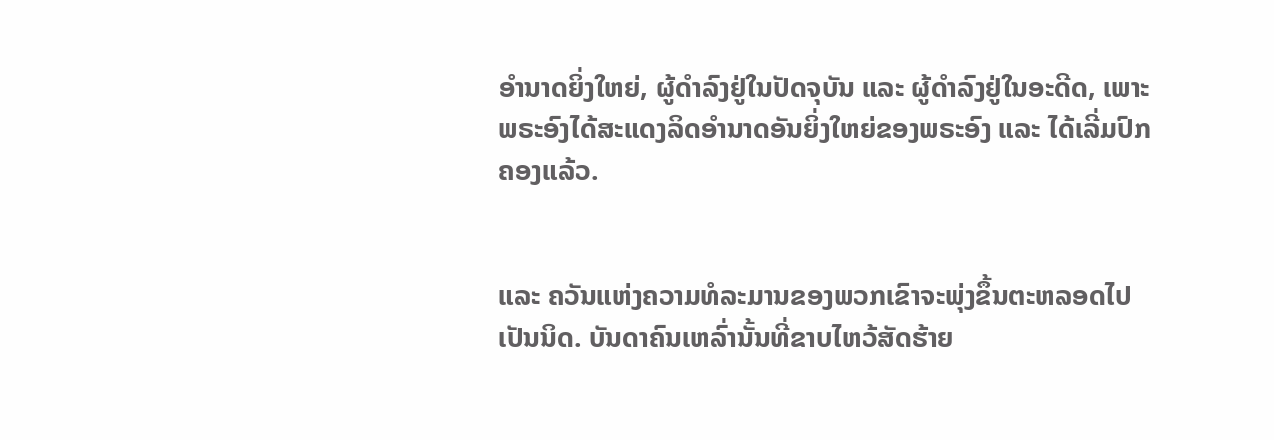ອຳນາດຍິ່ງໃຫຍ່, ຜູ້ດຳລົງຢູ່ໃນປັດຈຸບັນ ແລະ ຜູ້ດຳລົງຢູ່ໃນອະດີດ, ເພາະພຣະອົງໄດ້ສະແດງລິດອຳນາດອັນຍິ່ງໃຫຍ່ຂອງພຣະອົງ ແລະ ໄດ້ເລີ່ມປົກຄອງແລ້ວ.


ແລະ ຄວັນແຫ່ງຄວາມທໍລະມານຂອງພວກເຂົາຈະພຸ່ງຂຶ້ນຕະຫລອດໄປເປັນນິດ. ບັນດາຄົນເຫລົ່ານັ້ນທີ່ຂາບໄຫວ້ສັດຮ້າຍ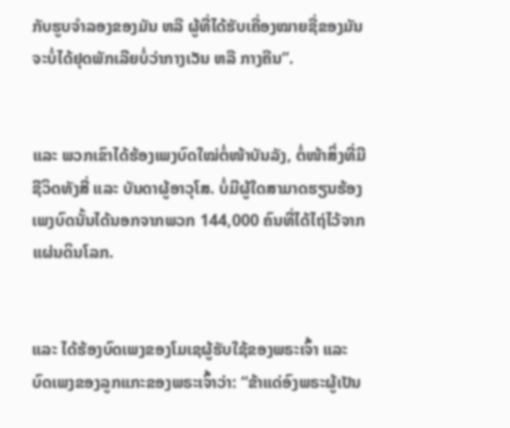ກັບຮູບຈຳລອງຂອງມັນ ຫລື ຜູ້ທີ່ໄດ້ຮັບເຄື່ອງໝາຍຊື່ຂອງມັນຈະບໍ່ໄດ້ຢຸດພັກເລີຍບໍ່ວ່າກາງເວັນ ຫລື ກາງຄືນ”.


ແລະ ພວກເຂົາໄດ້ຮ້ອງເພງບົດໃໝ່ຕໍ່ໜ້າບັນລັງ, ຕໍ່ໜ້າສິ່ງທີ່ມີຊີວິດທັງສີ່ ແລະ ບັນດາຜູ້ອາວຸໂສ. ບໍ່ມີຜູ້ໃດສາມາດຮຽນຮ້ອງເພງບົດນັ້ນໄດ້ນອກຈາກພວກ 144,000 ຄົນທີ່ໄດ້ໄຖ່ໄວ້ຈາກແຜ່ນດິນໂລກ.


ແລະ ໄດ້ຮ້ອງບົດເພງຂອງໂມເຊຜູ້ຮັບໃຊ້ຂອງພຣະເຈົ້າ ແລະ ບົດເພງຂອງລູກແກະຂອງພຣະເຈົ້າວ່າ: “ຂ້າແດ່ອົງພຣະຜູ້ເປັນ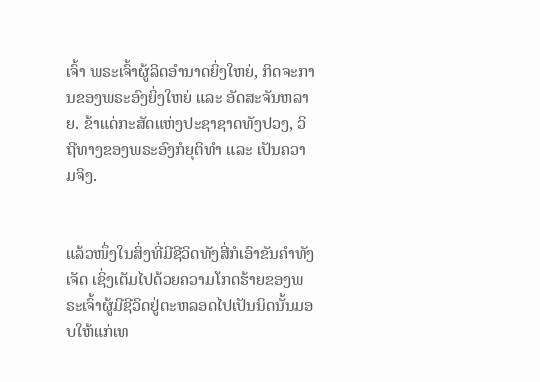ເຈົ້າ ພຣະເຈົ້າຜູ້ລິດອຳນາດຍິ່ງໃຫຍ່, ກິດຈະການຂອງພຣະອົງຍິ່ງໃຫຍ່ ແລະ ອັດສະຈັນຫລາຍ. ຂ້າແດ່ກະສັດແຫ່ງປະຊາຊາດທັງປວງ, ວິຖີທາງຂອງພຣະອົງກໍຍຸຕິທຳ ແລະ ເປັນຄວາມຈິງ.


ແລ້ວໜຶ່ງໃນສິ່ງທີ່ມີຊີວິດທັງສີ່ກໍເອົາຂັນຄຳທັງເຈັດ ເຊິ່ງເຕັມໄປດ້ວຍຄວາມໂກດຮ້າຍຂອງພຣະເຈົ້າຜູ້ມີຊີວິດຢູ່ຕະຫລອດໄປເປັນນິດນັ້ນມອບໃຫ້ແກ່ເທ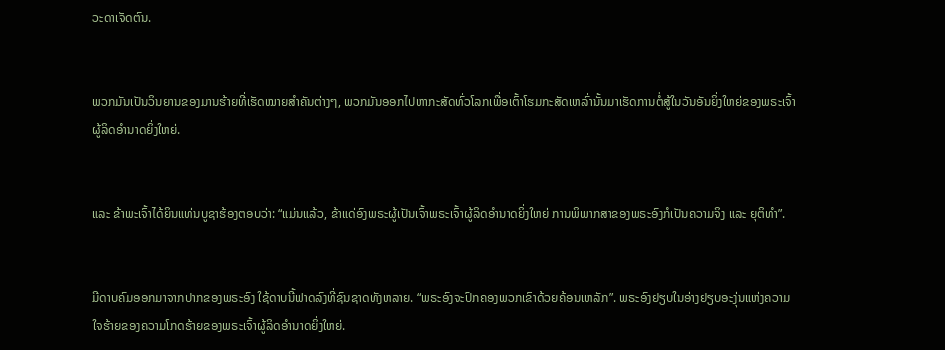ວະດາເຈັດຕົນ.


ພວກມັນເປັນວິນຍານຂອງມານຮ້າຍທີ່ເຮັດໝາຍສຳຄັນຕ່າງໆ, ພວກມັນອອກໄປຫາກະສັດທົ່ວໂລກເພື່ອເຕົ້າໂຮມກະສັດເຫລົ່ານັ້ນມາເຮັດການຕໍ່ສູ້ໃນວັນອັນຍິ່ງໃຫຍ່ຂອງພຣະເຈົ້າຜູ້ລິດອຳນາດຍິ່ງໃຫຍ່.


ແລະ ຂ້າພະເຈົ້າໄດ້ຍິນແທ່ນບູຊາຮ້ອງຕອບວ່າ: “ແມ່ນແລ້ວ, ຂ້າແດ່ອົງພຣະຜູ້ເປັນເຈົ້າພຣະເຈົ້າຜູ້ລິດອຳນາດຍິ່ງໃຫຍ່ ການພິພາກສາຂອງພຣະອົງກໍເປັນຄວາມຈິງ ແລະ ຍຸຕິທຳ”.


ມີດາບຄົມອອກມາຈາກປາກຂອງພຣະອົງ ໃຊ້ດາບນີ້ຟາດລົງທີ່ຊົນຊາດທັງຫລາຍ. “ພຣະອົງຈະປົກຄອງພວກເຂົາດ້ວຍຄ້ອນເຫລັກ”. ພຣະອົງຢຽບໃນອ່າງຢຽບອະງຸ່ນແຫ່ງຄວາມໃຈຮ້າຍຂອງຄວາມໂກດຮ້າຍຂອງພຣະເຈົ້າຜູ້ລິດອຳນາດຍິ່ງໃຫຍ່.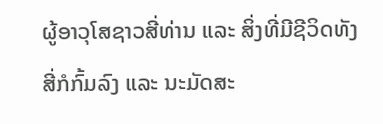ຜູ້ອາວຸໂສຊາວສີ່ທ່ານ ແລະ ສິ່ງທີ່ມີຊີວິດທັງສີ່ກໍກົ້ມລົງ ແລະ ນະມັດສະ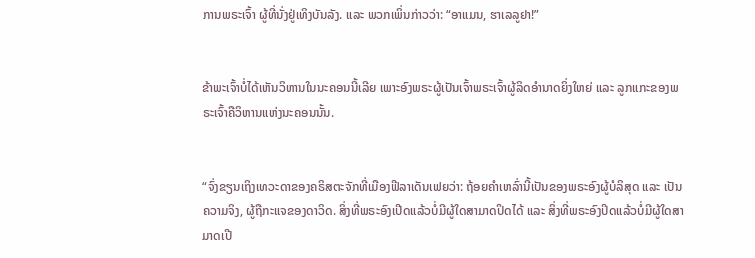ການພຣະເຈົ້າ ຜູ້ທີ່ນັ່ງຢູ່ເທິງບັນລັງ. ແລະ ພວກເພິ່ນກ່າວວ່າ: “ອາແມນ, ຮາເລລູຢາ!”


ຂ້າພະເຈົ້າບໍ່ໄດ້ເຫັນວິຫານໃນນະຄອນນີ້ເລີຍ ເພາະອົງພຣະຜູ້ເປັນເຈົ້າພຣະເຈົ້າຜູ້ລິດອຳນາດຍິ່ງໃຫຍ່ ແລະ ລູກແກະຂອງພຣະເຈົ້າຄືວິຫານແຫ່ງນະຄອນນັ້ນ.


“ຈົ່ງຂຽນເຖິງເທວະດາຂອງຄຣິສຕະຈັກທີ່ເມືອງຟີລາເດັນເຟຍວ່າ: ຖ້ອຍຄຳເຫລົ່ານີ້ເປັນຂອງພຣະອົງຜູ້ບໍລິສຸດ ແລະ ເປັນຄວາມຈິງ, ຜູ້ຖືກະແຈຂອງດາວິດ. ສິ່ງທີ່ພຣະອົງເປີດແລ້ວບໍ່ມີຜູ້ໃດສາມາດປິດໄດ້ ແລະ ສິ່ງທີ່ພຣະອົງປິດແລ້ວບໍ່ມີຜູ້ໃດສາມາດເປີ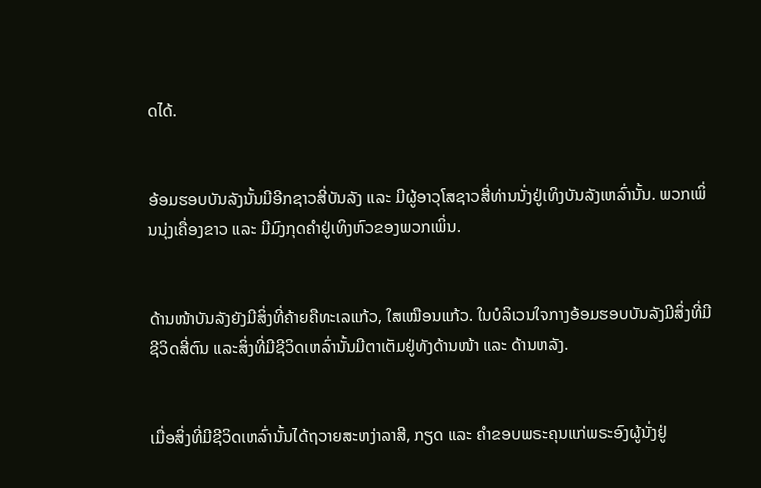ດໄດ້.


ອ້ອມຮອບບັນລັງນັ້ນມີອີກຊາວສີ່ບັນລັງ ແລະ ມີຜູ້ອາວຸໂສຊາວສີ່ທ່ານນັ່ງຢູ່ເທິງບັນລັງເຫລົ່ານັ້ນ. ພວກເພິ່ນນຸ່ງເຄື່ອງຂາວ ແລະ ມີມົງກຸດຄຳຢູ່ເທິງຫົວຂອງພວກເພິ່ນ.


ດ້ານໜ້າບັນລັງຍັງມີສິ່ງທີ່ຄ້າຍຄືທະເລແກ້ວ, ໃສເໝືອນແກ້ວ. ໃນບໍລິເວນໃຈກາງອ້ອມຮອບບັນລັງມີສິ່ງທີ່ມີຊີວິດສີ່ຕົນ ແລະສິ່ງທີ່ມີຊີວິດເຫລົ່ານັ້ນມີຕາເຕັມຢູ່ທັງດ້ານໜ້າ ແລະ ດ້ານຫລັງ.


ເມື່ອສິ່ງທີ່ມີຊີວິດເຫລົ່ານັ້ນໄດ້ຖວາຍສະຫງ່າລາສີ, ກຽດ ແລະ ຄຳຂອບພຣະຄຸນແກ່ພຣະອົງຜູ້ນັ່ງຢູ່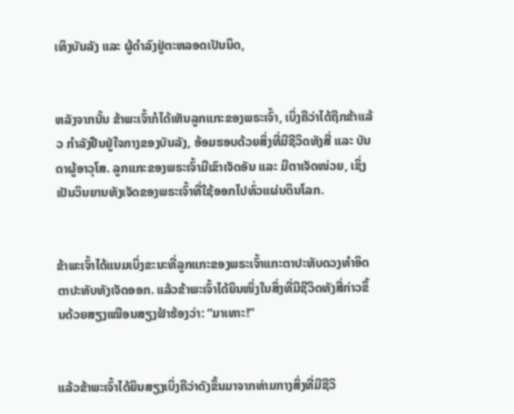ເທິງບັນລັງ ແລະ ຜູ້ດຳລົງຢູ່ຕະຫລອດເປັນນິດ,


ຫລັງຈາກນັ້ນ ຂ້າພະເຈົ້າກໍໄດ້ເຫັນລູກແກະຂອງພຣະເຈົ້າ, ເບິ່ງຄືວ່າໄດ້ຖືກຂ້າແລ້ວ ກຳລັງຢືນຢູ່ໃຈກາງຂອງບັນລັງ, ອ້ອມຮອບດ້ວຍສິ່ງທີ່ມີຊີວິດທັງສີ່ ແລະ ບັນດາຜູ້ອາວຸໂສ. ລູກແກະຂອງພຣະເຈົ້າມີເຂົາເຈັດອັນ ແລະ ມີຕາເຈັດໜ່ວຍ, ເຊິ່ງເປັນວິນຍານທັງເຈັດຂອງພຣະເຈົ້າທີ່ໃຊ້ອອກໄປທົ່ວແຜ່ນດິນໂລກ.


ຂ້າພະເຈົ້າໄດ້ແນມເບິ່ງຂະນະທີ່ລູກແກະຂອງພຣະເຈົ້າແກະຕາປະທັບດວງທຳອິດຕາປະທັບທັງເຈັດອອກ. ແລ້ວຂ້າພະເຈົ້າໄດ້ຍິນໜຶ່ງໃນສິ່ງທີ່ມີຊີວິດທັງສີ່ກ່າວຂຶ້ນດ້ວຍສຽງເໝືອນສຽງຟ້າຮ້ອງວ່າ: “ມາເທາະ!”


ແລ້ວຂ້າພະເຈົ້າໄດ້ຍິນສຽງເບິ່ງຄືວ່າດັງຂຶ້ນມາຈາກທ່າມກາງສິ່ງທີ່ມີຊີວິ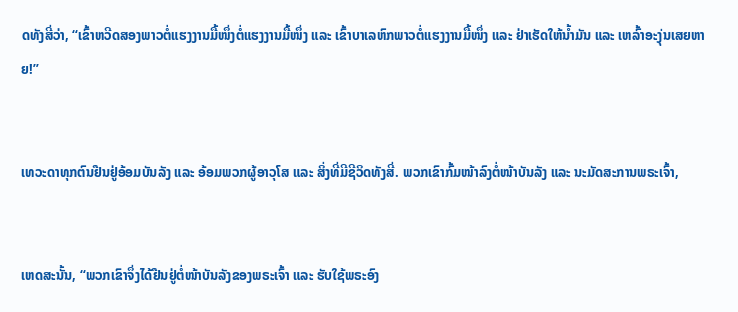ດທັງສີ່ວ່າ, “ເຂົ້າຫວີດສອງພາວຕໍ່ແຮງງານມື້ໜຶ່ງຕໍ່ແຮງງານມື້ໜຶ່ງ ແລະ ເຂົ້າບາເລຫົກພາວຕໍ່ແຮງງານມື້ໜຶ່ງ ແລະ ຢ່າເຮັດໃຫ້ນ້ຳມັນ ແລະ ເຫລົ້າອະງຸ່ນເສຍຫາຍ!”


ເທວະດາທຸກຕົນຢືນຢູ່ອ້ອມບັນລັງ ແລະ ອ້ອມພວກຜູ້ອາວຸໂສ ແລະ ສິ່ງທີ່ມີຊີວິດທັງສີ່. ພວກເຂົາກົ້ມໜ້າລົງຕໍ່ໜ້າບັນລັງ ແລະ ນະມັດສະການພຣະເຈົ້າ,


ເຫດສະນັ້ນ, “ພວກເຂົາຈຶ່ງໄດ້ຢືນຢູ່ຕໍ່ໜ້າບັນລັງຂອງພຣະເຈົ້າ ແລະ ຮັບໃຊ້ພຣະອົງ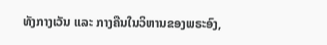ທັງກາງເວັນ ແລະ ກາງຄືນໃນວິຫານຂອງພຣະອົງ,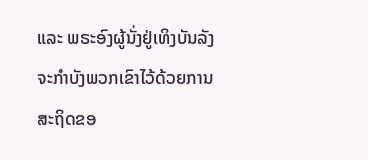ແລະ ພຣະອົງຜູ້ນັ່ງຢູ່ເທິງບັນລັງ ຈະກຳບັງພວກເຂົາໄວ້ດ້ວຍການສະຖິດຂອ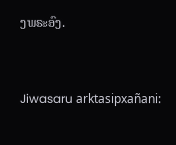ງພຣະອົງ.


Jiwasaru arktasipxañani: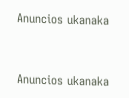Anuncios ukanaka


Anuncios ukanaka